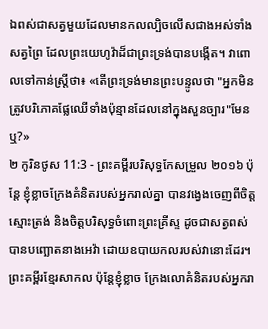ឯពស់ជាសត្វមួយដែលមានកលល្បិចលើសជាងអស់ទាំងសត្វព្រៃ ដែលព្រះយេហូវ៉ាដ៏ជាព្រះទ្រង់បានបង្កើត។ វាពោលទៅកាន់ស្ត្រីថា៖ «តើព្រះទ្រង់មានព្រះបន្ទូលថា "អ្នកមិនត្រូវបរិភោគផ្លែឈើទាំងប៉ុន្មានដែលនៅក្នុងសួនច្បារ"មែនឬ?»
២ កូរិនថូស 11:3 - ព្រះគម្ពីរបរិសុទ្ធកែសម្រួល ២០១៦ ប៉ុន្តែ ខ្ញុំខ្លាចក្រែងគំនិតរបស់អ្នករាល់គ្នា បានវង្វេងចេញពីចិត្តស្មោះត្រង់ និងចិត្តបរិសុទ្ធចំពោះព្រះគ្រីស្ទ ដូចជាសត្វពស់បានបញ្ឆោតនាងអេវ៉ា ដោយឧបាយកលរបស់វានោះដែរ។ ព្រះគម្ពីរខ្មែរសាកល ប៉ុន្តែខ្ញុំខ្លាច ក្រែងលោគំនិតរបស់អ្នករា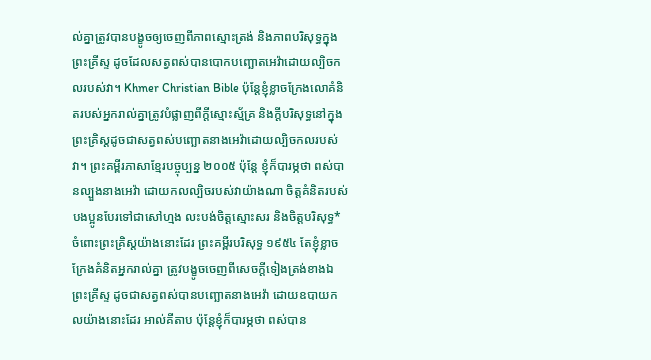ល់គ្នាត្រូវបានបង្ខូចឲ្យចេញពីភាពស្មោះត្រង់ និងភាពបរិសុទ្ធក្នុងព្រះគ្រីស្ទ ដូចដែលសត្វពស់បានបោកបញ្ឆោតអេវ៉ាដោយល្បិចកលរបស់វា។ Khmer Christian Bible ប៉ុន្ដែខ្ញុំខ្លាចក្រែងលោគំនិតរបស់អ្នករាល់គ្នាត្រូវបំផ្លាញពីក្ដីស្មោះស្ម័គ្រ និងក្ដីបរិសុទ្ធនៅក្នុងព្រះគ្រិស្ដដូចជាសត្វពស់បញ្ឆោតនាងអេវ៉ាដោយល្បិចកលរបស់វា។ ព្រះគម្ពីរភាសាខ្មែរបច្ចុប្បន្ន ២០០៥ ប៉ុន្តែ ខ្ញុំក៏បារម្ភថា ពស់បានល្បួងនាងអេវ៉ា ដោយកលល្បិចរបស់វាយ៉ាងណា ចិត្តគំនិតរបស់បងប្អូនបែរទៅជាសៅហ្មង លះបង់ចិត្តស្មោះសរ និងចិត្តបរិសុទ្ធ* ចំពោះព្រះគ្រិស្តយ៉ាងនោះដែរ ព្រះគម្ពីរបរិសុទ្ធ ១៩៥៤ តែខ្ញុំខ្លាចក្រែងគំនិតអ្នករាល់គ្នា ត្រូវបង្ខូចចេញពីសេចក្ដីទៀងត្រង់ខាងឯព្រះគ្រីស្ទ ដូចជាសត្វពស់បានបញ្ឆោតនាងអេវ៉ា ដោយឧបាយកលយ៉ាងនោះដែរ អាល់គីតាប ប៉ុន្ដែខ្ញុំក៏បារម្ភថា ពស់បាន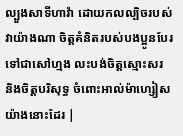ល្បួងសាទីហាវ៉ា ដោយកលល្បិចរបស់វាយ៉ាងណា ចិត្ដគំនិតរបស់បងប្អូនបែរទៅជាសៅហ្មង លះបង់ចិត្ដស្មោះសរ និងចិត្ដបរិសុទ្ធ ចំពោះអាល់ម៉ាហ្សៀសយ៉ាងនោះដែរ |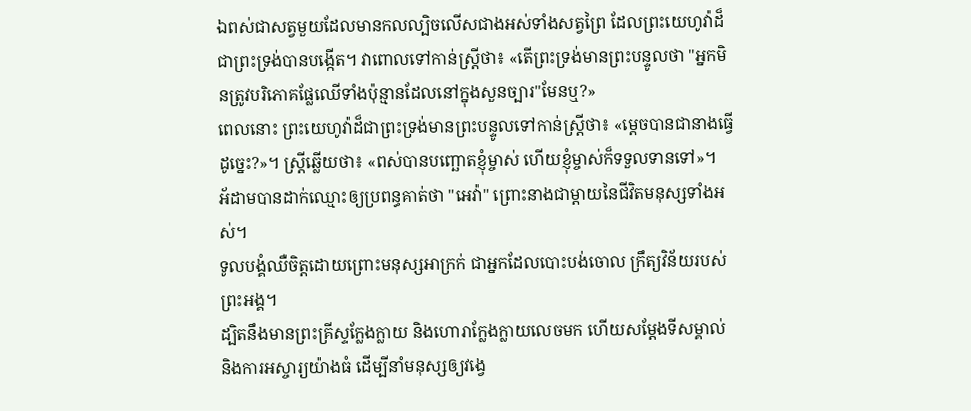ឯពស់ជាសត្វមួយដែលមានកលល្បិចលើសជាងអស់ទាំងសត្វព្រៃ ដែលព្រះយេហូវ៉ាដ៏ជាព្រះទ្រង់បានបង្កើត។ វាពោលទៅកាន់ស្ត្រីថា៖ «តើព្រះទ្រង់មានព្រះបន្ទូលថា "អ្នកមិនត្រូវបរិភោគផ្លែឈើទាំងប៉ុន្មានដែលនៅក្នុងសួនច្បារ"មែនឬ?»
ពេលនោះ ព្រះយេហូវ៉ាដ៏ជាព្រះទ្រង់មានព្រះបន្ទូលទៅកាន់ស្ត្រីថា៖ «ម្ដេចបានជានាងធ្វើដូច្នេះ?»។ ស្ត្រីឆ្លើយថា៖ «ពស់បានបញ្ឆោតខ្ញុំម្ចាស់ ហើយខ្ញុំម្ចាស់ក៏ទទួលទានទៅ»។
អ័ដាមបានដាក់ឈ្មោះឲ្យប្រពន្ធគាត់ថា "អេវ៉ា" ព្រោះនាងជាម្តាយនៃជីវិតមនុស្សទាំងអស់។
ទូលបង្គំឈឺចិត្តដោយព្រោះមនុស្សអាក្រក់ ជាអ្នកដែលបោះបង់ចោល ក្រឹត្យវិន័យរបស់ព្រះអង្គ។
ដ្បិតនឹងមានព្រះគ្រីស្ទក្លែងក្លាយ និងហោរាក្លែងក្លាយលេចមក ហើយសម្តែងទីសម្គាល់ និងការអស្ចារ្យយ៉ាងធំ ដើម្បីនាំមនុស្សឲ្យវង្វេ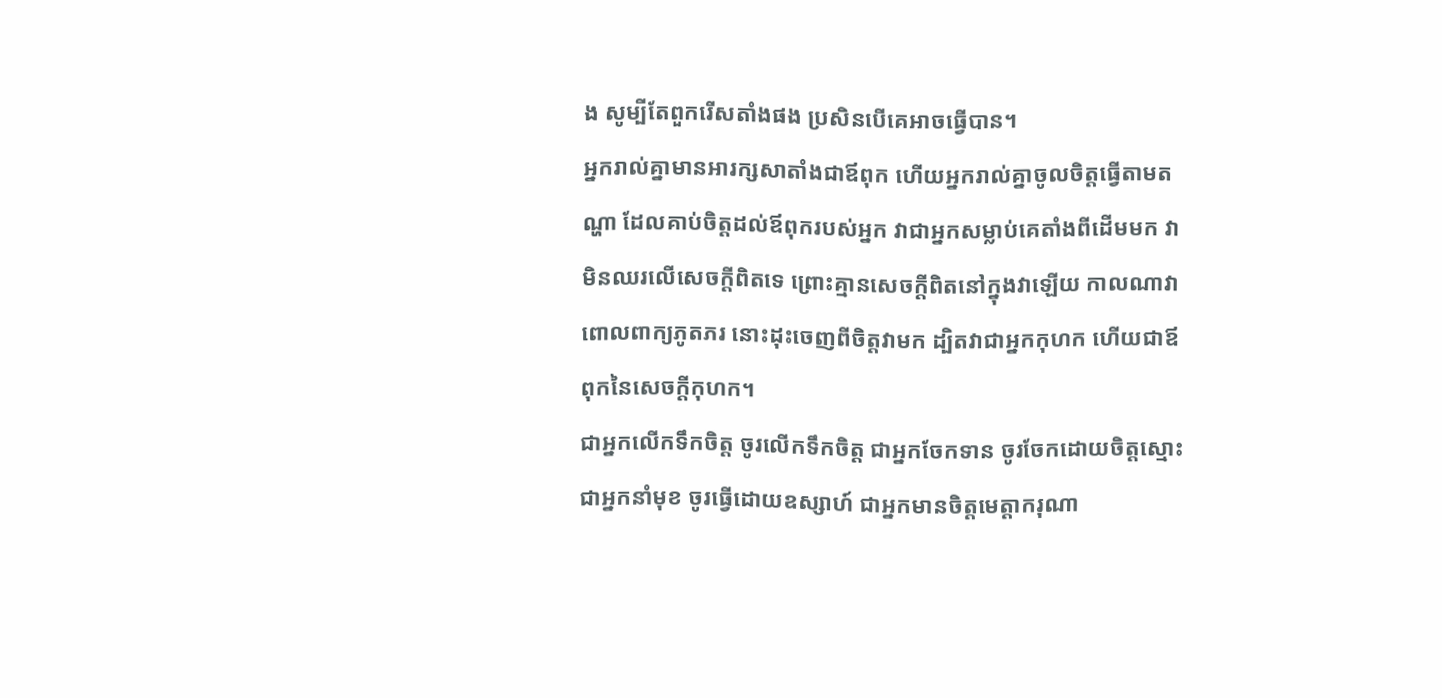ង សូម្បីតែពួករើសតាំងផង ប្រសិនបើគេអាចធ្វើបាន។
អ្នករាល់គ្នាមានអារក្សសាតាំងជាឪពុក ហើយអ្នករាល់គ្នាចូលចិត្តធ្វើតាមតណ្ហា ដែលគាប់ចិត្តដល់ឪពុករបស់អ្នក វាជាអ្នកសម្លាប់គេតាំងពីដើមមក វាមិនឈរលើសេចក្តីពិតទេ ព្រោះគ្មានសេចក្តីពិតនៅក្នុងវាឡើយ កាលណាវាពោលពាក្យភូតភរ នោះដុះចេញពីចិត្តវាមក ដ្បិតវាជាអ្នកកុហក ហើយជាឪពុកនៃសេចក្តីកុហក។
ជាអ្នកលើកទឹកចិត្ត ចូរលើកទឹកចិត្ត ជាអ្នកចែកទាន ចូរចែកដោយចិត្តស្មោះ ជាអ្នកនាំមុខ ចូរធ្វើដោយឧស្សាហ៍ ជាអ្នកមានចិត្តមេត្តាករុណា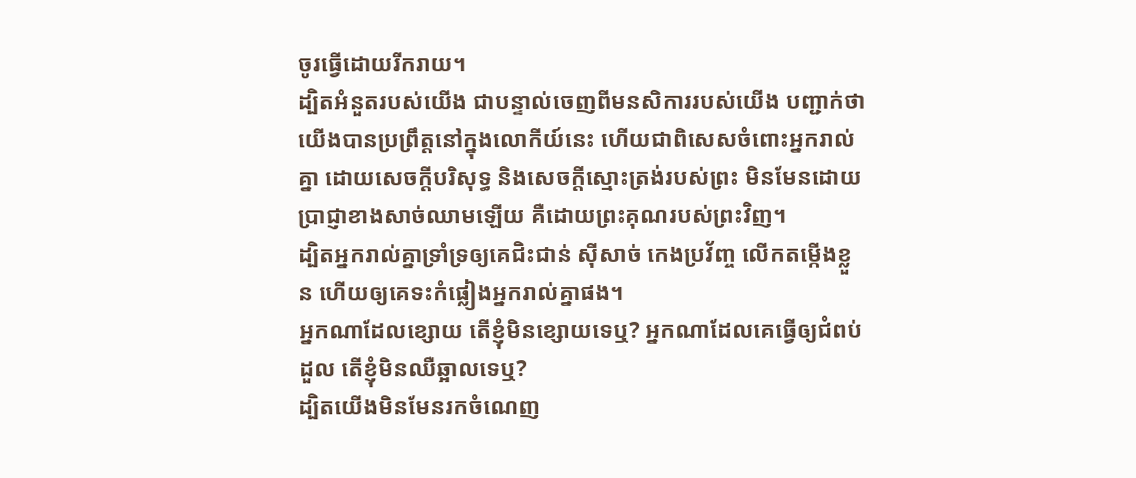ចូរធ្វើដោយរីករាយ។
ដ្បិតអំនួតរបស់យើង ជាបន្ទាល់ចេញពីមនសិការរបស់យើង បញ្ជាក់ថា យើងបានប្រព្រឹត្តនៅក្នុងលោកីយ៍នេះ ហើយជាពិសេសចំពោះអ្នករាល់គ្នា ដោយសេចក្តីបរិសុទ្ធ និងសេចក្តីស្មោះត្រង់របស់ព្រះ មិនមែនដោយប្រាជ្ញាខាងសាច់ឈាមឡើយ គឺដោយព្រះគុណរបស់ព្រះវិញ។
ដ្បិតអ្នករាល់គ្នាទ្រាំទ្រឲ្យគេជិះជាន់ ស៊ីសាច់ កេងប្រវ័ញ្ច លើកតម្កើងខ្លួន ហើយឲ្យគេទះកំផ្លៀងអ្នករាល់គ្នាផង។
អ្នកណាដែលខ្សោយ តើខ្ញុំមិនខ្សោយទេឬ? អ្នកណាដែលគេធ្វើឲ្យជំពប់ដួល តើខ្ញុំមិនឈឺឆ្អាលទេឬ?
ដ្បិតយើងមិនមែនរកចំណេញ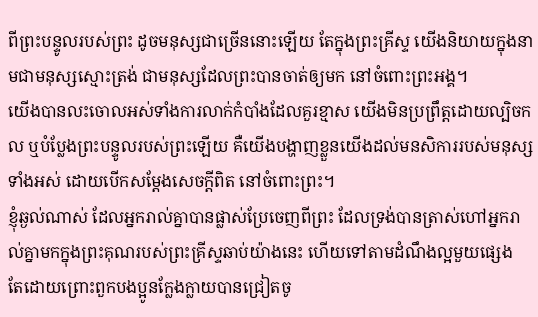ពីព្រះបន្ទូលរបស់ព្រះ ដូចមនុស្សជាច្រើននោះឡើយ តែក្នុងព្រះគ្រីស្ទ យើងនិយាយក្នុងនាមជាមនុស្សស្មោះត្រង់ ជាមនុស្សដែលព្រះបានចាត់ឲ្យមក នៅចំពោះព្រះអង្គ។
យើងបានលះចោលអស់ទាំងការលាក់កំបាំងដែលគួរខ្មាស យើងមិនប្រព្រឹត្តដោយល្បិចកល ឬបំប្លែងព្រះបន្ទូលរបស់ព្រះឡើយ គឺយើងបង្ហាញខ្លួនយើងដល់មនសិការរបស់មនុស្សទាំងអស់ ដោយបើកសម្ដែងសេចក្តីពិត នៅចំពោះព្រះ។
ខ្ញុំឆ្ងល់ណាស់ ដែលអ្នករាល់គ្នាបានផ្លាស់ប្រែចេញពីព្រះ ដែលទ្រង់បានត្រាស់ហៅអ្នករាល់គ្នាមកក្នុងព្រះគុណរបស់ព្រះគ្រីស្ទឆាប់យ៉ាងនេះ ហើយទៅតាមដំណឹងល្អមួយផ្សេង
តែដោយព្រោះពួកបងប្អូនក្លែងក្លាយបានជ្រៀតចូ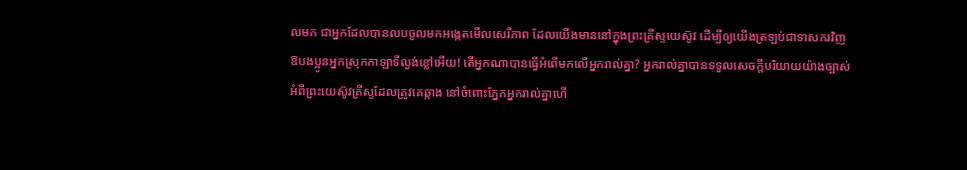លមក ជាអ្នកដែលបានលបចូលមកអង្កេតមើលសេរីភាព ដែលយើងមាននៅក្នុងព្រះគ្រីស្ទយេស៊ូវ ដើម្បីឲ្យយើងត្រឡប់ជាទាសករវិញ
ឱបងប្អូនអ្នកស្រុកកាឡាទីល្ងង់ខ្លៅអើយ! តើអ្នកណាបានធ្វើអំពើមកលើអ្នករាល់គ្នា? អ្នករាល់គ្នាបានទទួលសេចក្ដីបរិយាយយ៉ាងច្បាស់ អំពីព្រះយេស៊ូវគ្រីស្ទដែលត្រូវគេឆ្កាង នៅចំពោះភ្នែកអ្នករាល់គ្នាហើ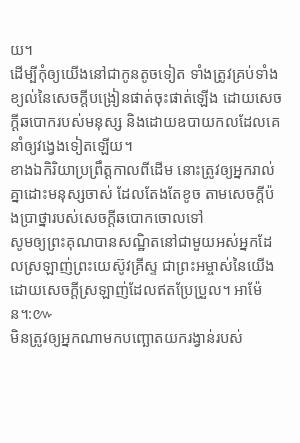យ។
ដើម្បីកុំឲ្យយើងនៅជាកូនតូចទៀត ទាំងត្រូវគ្រប់ទាំងខ្យល់នៃសេចក្តីបង្រៀនផាត់ចុះផាត់ឡើង ដោយសេចក្តីឆបោករបស់មនុស្ស និងដោយឧបាយកលដែលគេនាំឲ្យវង្វេងទៀតឡើយ។
ខាងឯកិរិយាប្រព្រឹត្តកាលពីដើម នោះត្រូវឲ្យអ្នករាល់គ្នាដោះមនុស្សចាស់ ដែលតែងតែខូច តាមសេចក្តីប៉ងប្រាថ្នារបស់សេចក្តីឆបោកចោលទៅ
សូមឲ្យព្រះគុណបានសណ្ឋិតនៅជាមួយអស់អ្នកដែលស្រឡាញ់ព្រះយេស៊ូវគ្រីស្ទ ជាព្រះអម្ចាស់នៃយើង ដោយសេចក្ដីស្រឡាញ់ដែលឥតប្រែប្រួល។ អាម៉ែន។:៚
មិនត្រូវឲ្យអ្នកណាមកបញ្ឆោតយករង្វាន់របស់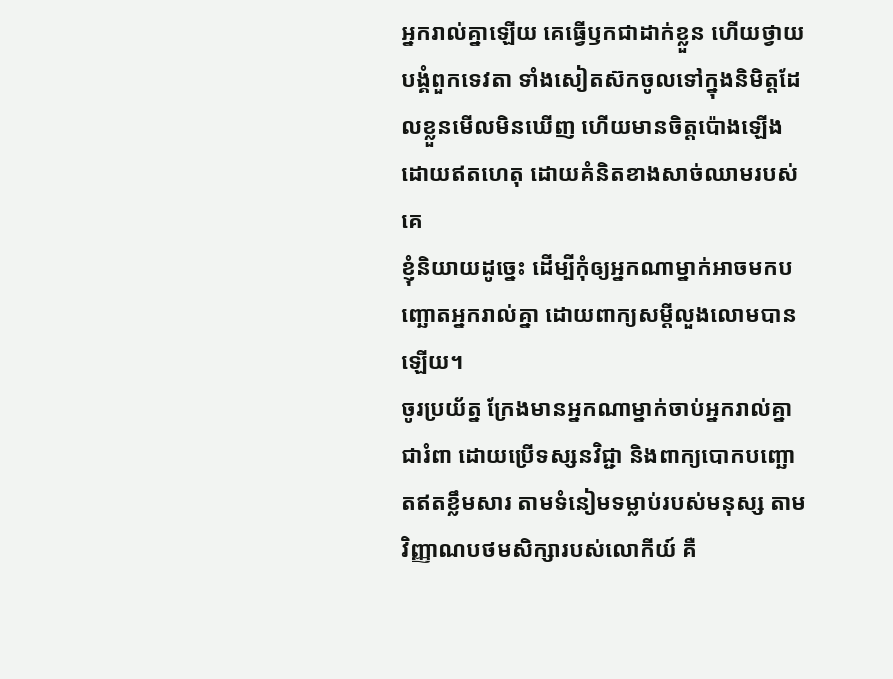អ្នករាល់គ្នាឡើយ គេធ្វើឫកជាដាក់ខ្លួន ហើយថ្វាយបង្គំពួកទេវតា ទាំងសៀតស៊កចូលទៅក្នុងនិមិត្តដែលខ្លួនមើលមិនឃើញ ហើយមានចិត្តប៉ោងឡើងដោយឥតហេតុ ដោយគំនិតខាងសាច់ឈាមរបស់គេ
ខ្ញុំនិយាយដូច្នេះ ដើម្បីកុំឲ្យអ្នកណាម្នាក់អាចមកបញ្ឆោតអ្នករាល់គ្នា ដោយពាក្យសម្ដីលួងលោមបានឡើយ។
ចូរប្រយ័ត្ន ក្រែងមានអ្នកណាម្នាក់ចាប់អ្នករាល់គ្នាជារំពា ដោយប្រើទស្សនវិជ្ជា និងពាក្យបោកបញ្ឆោតឥតខ្លឹមសារ តាមទំនៀមទម្លាប់របស់មនុស្ស តាមវិញ្ញាណបថមសិក្សារបស់លោកីយ៍ គឺ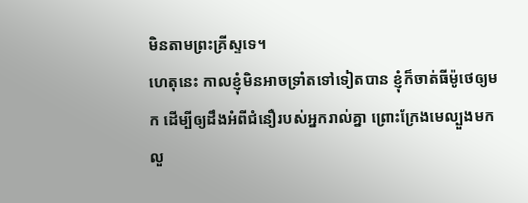មិនតាមព្រះគ្រីស្ទទេ។
ហេតុនេះ កាលខ្ញុំមិនអាចទ្រាំតទៅទៀតបាន ខ្ញុំក៏ចាត់ធីម៉ូថេឲ្យមក ដើម្បីឲ្យដឹងអំពីជំនឿរបស់អ្នករាល់គ្នា ព្រោះក្រែងមេល្បួងមកលួ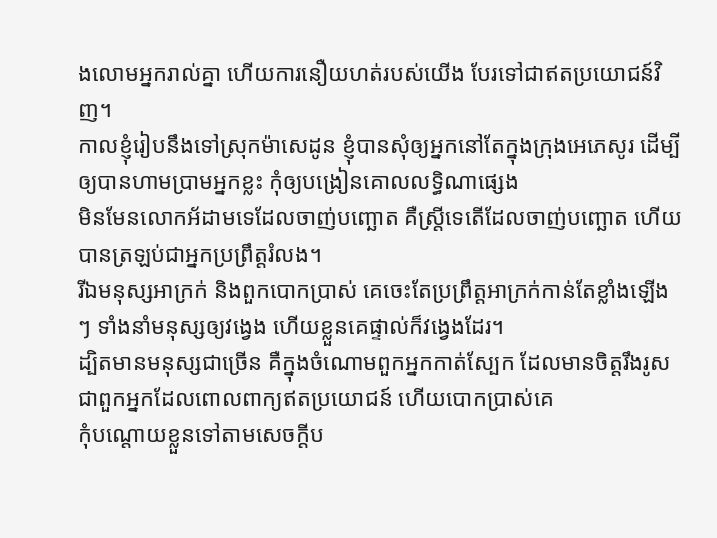ងលោមអ្នករាល់គ្នា ហើយការនឿយហត់របស់យើង បែរទៅជាឥតប្រយោជន៍វិញ។
កាលខ្ញុំរៀបនឹងទៅស្រុកម៉ាសេដូន ខ្ញុំបានសុំឲ្យអ្នកនៅតែក្នុងក្រុងអេភេសូរ ដើម្បីឲ្យបានហាមប្រាមអ្នកខ្លះ កុំឲ្យបង្រៀនគោលលទ្ធិណាផ្សេង
មិនមែនលោកអ័ដាមទេដែលចាញ់បញ្ឆោត គឺស្ត្រីទេតើដែលចាញ់បញ្ឆោត ហើយបានត្រឡប់ជាអ្នកប្រព្រឹត្តរំលង។
រីឯមនុស្សអាក្រក់ និងពួកបោកប្រាស់ គេចេះតែប្រព្រឹត្តអាក្រក់កាន់តែខ្លាំងឡើងៗ ទាំងនាំមនុស្សឲ្យវង្វេង ហើយខ្លួនគេផ្ទាល់ក៏វង្វេងដែរ។
ដ្បិតមានមនុស្សជាច្រើន គឺក្នុងចំណោមពួកអ្នកកាត់ស្បែក ដែលមានចិត្តរឹងរូស ជាពួកអ្នកដែលពោលពាក្យឥតប្រយោជន៍ ហើយបោកប្រាស់គេ
កុំបណ្តោយខ្លួនទៅតាមសេចក្ដីប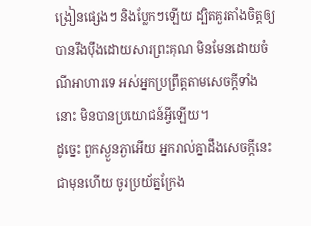ង្រៀនផ្សេងៗ និងប្លែកៗឡើយ ដ្បិតគួរតាំងចិត្តឲ្យបានរឹងប៉ឹងដោយសារព្រះគុណ មិនមែនដោយចំណីអាហារទេ អស់អ្នកប្រព្រឹត្តតាមសេចក្តីទាំងនោះ មិនបានប្រយោជន៍អ្វីឡើយ។
ដូច្នេះ ពួកស្ងួនភ្ងាអើយ អ្នករាល់គ្នាដឹងសេចក្ដីនេះជាមុនហើយ ចូរប្រយ័ត្នក្រែង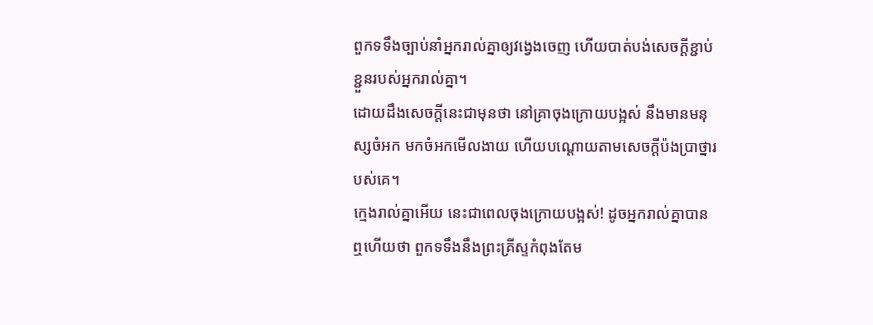ពួកទទឹងច្បាប់នាំអ្នករាល់គ្នាឲ្យវង្វេងចេញ ហើយបាត់បង់សេចក្ដីខ្ជាប់ខ្ជួនរបស់អ្នករាល់គ្នា។
ដោយដឹងសេចក្តីនេះជាមុនថា នៅគ្រាចុងក្រោយបង្អស់ នឹងមានមនុស្សចំអក មកចំអកមើលងាយ ហើយបណ្តោយតាមសេចក្ដីប៉ងប្រាថ្នារបស់គេ។
ក្មេងរាល់គ្នាអើយ នេះជាពេលចុងក្រោយបង្អស់! ដូចអ្នករាល់គ្នាបានឮហើយថា ពួកទទឹងនឹងព្រះគ្រីស្ទកំពុងតែម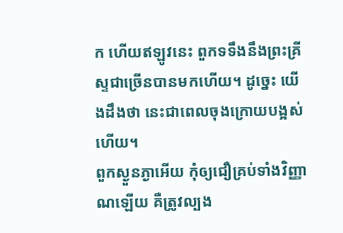ក ហើយឥឡូវនេះ ពួកទទឹងនឹងព្រះគ្រីស្ទជាច្រើនបានមកហើយ។ ដូច្នេះ យើងដឹងថា នេះជាពេលចុងក្រោយបង្អស់ហើយ។
ពួកស្ងួនភ្ងាអើយ កុំឲ្យជឿគ្រប់ទាំងវិញ្ញាណឡើយ គឺត្រូវល្បង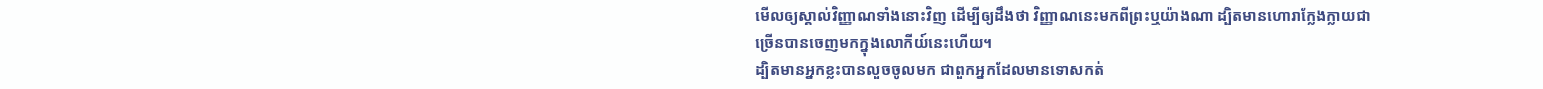មើលឲ្យស្គាល់វិញ្ញាណទាំងនោះវិញ ដើម្បីឲ្យដឹងថា វិញ្ញាណនេះមកពីព្រះឬយ៉ាងណា ដ្បិតមានហោរាក្លែងក្លាយជាច្រើនបានចេញមកក្នុងលោកីយ៍នេះហើយ។
ដ្បិតមានអ្នកខ្លះបានលួចចូលមក ជាពួកអ្នកដែលមានទោសកត់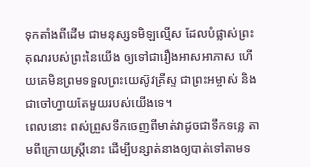ទុកតាំងពីដើម ជាមនុស្សទមិឡល្មើស ដែលបំផ្លាស់ព្រះគុណរបស់ព្រះនៃយើង ឲ្យទៅជារឿងអាសអាភាស ហើយគេមិនព្រមទទួលព្រះយេស៊ូវគ្រីស្ទ ជាព្រះអម្ចាស់ និងជាចៅហ្វាយតែមួយរបស់យើងទេ។
ពេលនោះ ពស់ព្រួសទឹកចេញពីមាត់វាដូចជាទឹកទន្លេ តាមពីក្រោយស្ត្រីនោះ ដើម្បីបន្សាត់នាងឲ្យបាត់ទៅតាមទ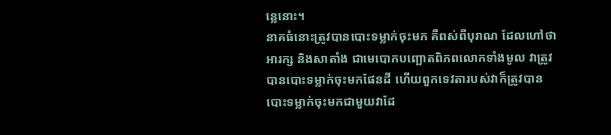ន្លេនោះ។
នាគធំនោះត្រូវបានបោះទម្លាក់ចុះមក គឺពស់ពីបុរាណ ដែលហៅថាអារក្ស និងសាតាំង ជាមេបោកបញ្ឆោតពិភពលោកទាំងមូល វាត្រូវបានបោះទម្លាក់ចុះមកផែនដី ហើយពួកទេវតារបស់វាក៏ត្រូវបានបោះទម្លាក់ចុះមកជាមួយវាដែ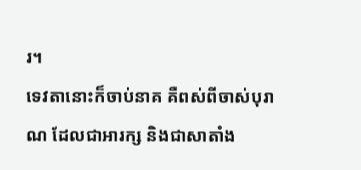រ។
ទេវតានោះក៏ចាប់នាគ គឺពស់ពីចាស់បុរាណ ដែលជាអារក្ស និងជាសាតាំង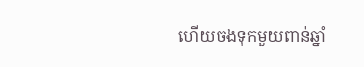ហើយចងទុកមួយពាន់ឆ្នាំ